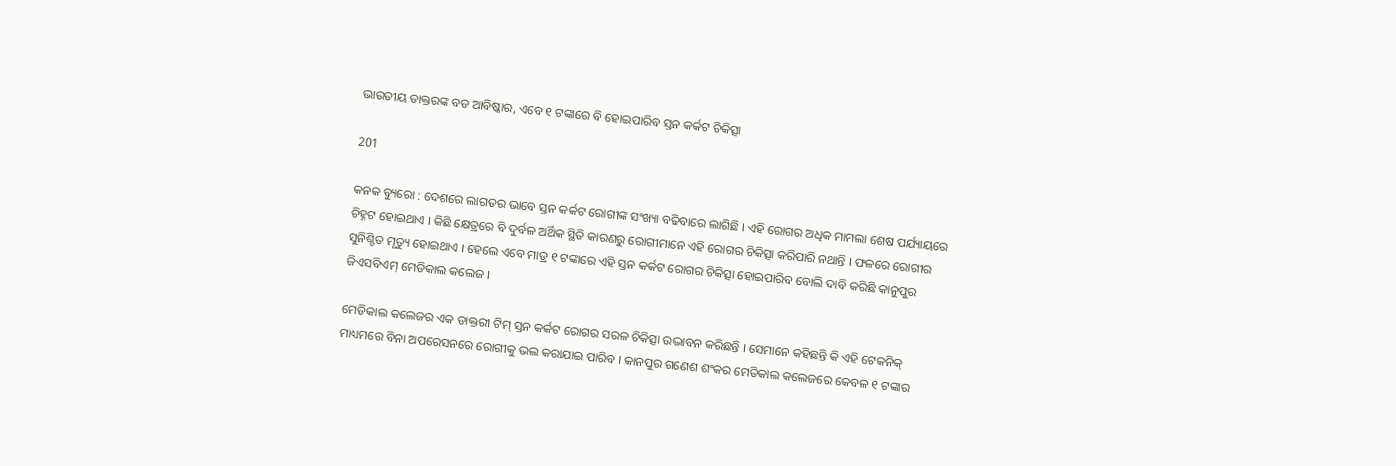ଭାରତୀୟ ଡାକ୍ତରଙ୍କ ବଡ ଆବିଷ୍କାର, ଏବେ ୧ ଟଙ୍କାରେ ବି ହୋଇପାରିବ ସ୍ତନ କର୍କଟ ଚିକିତ୍ସା

201

କନକ ବ୍ୟୁରୋ : ଦେଶରେ ଲାଗତର ଭାବେ ସ୍ତନ କର୍କଟ ରୋଗୀଙ୍କ ସଂଖ୍ୟା ବଢିବାରେ ଲାଗିଛି । ଏହି ରୋଗର ଅଧିକ ମାମଲା ଶେଷ ପର୍ଯ୍ୟାୟରେ ଚିହ୍ନଟ ହୋଇଥାଏ । କିଛି କ୍ଷେତ୍ରରେ ବି ଦୁର୍ବଳ ଅର୍ଥିକ ସ୍ଥିତି କାରଣରୁ ରୋଗୀମାନେ ଏହି ରୋଗର ଚିକିତ୍ସା କରିପାରି ନଥାନ୍ତି । ଫଳରେ ରୋଗୀର ସୁନିଶ୍ଚିତ ମୃତ୍ୟୁ ହୋଇଥାଏ । ହେଲେ ଏବେ ମାତ୍ର ୧ ଟଙ୍କାରେ ଏହି ସ୍ତନ କର୍କଟ ରୋଗର ଚିକିତ୍ସା ହୋଇପାରିବ ବୋଲି ଦାବି କରିଛି କାନୁପୁର ଜିଏସବିଏମ୍ ମେଡିକାଲ କଲେଜ ।

ମେଡିକାଲ କଲେଜର ଏକ ଡାକ୍ତରୀ ଟିମ୍ ସ୍ତନ କର୍କଟ ରୋଗର ସରଳ ଚିକିତ୍ସା ଉଦ୍ଭାବନ କରିଛନ୍ତି । ସେମାନେ କହିଛନ୍ତି କି ଏହି ଟେକନିକ୍ ମାଧ୍ୟମରେ ବିନା ଅପରେସନରେ ରୋଗୀକୁ ଭଲ କରାଯାଇ ପାରିବ । କାନପୁର ଗଣେଶ ଶଂକର ମେଡିକାଲ କଲେଜରେ କେବଳ ୧ ଟଙ୍କାର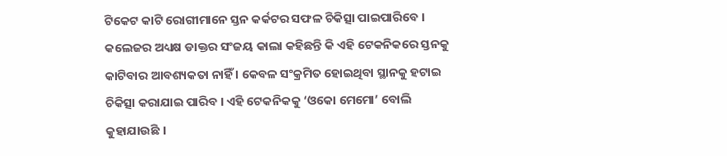ଟିକେଟ କାଟି ରୋଗୀମାନେ ସ୍ତନ କର୍କଟର ସଫଳ ଚିକିତ୍ସା ପାଇପାରିବେ । କଲେଜର ଅଧ୍ୟକ୍ଷ ଡାକ୍ତର ସଂଜୟ କାଲା କହିଛନ୍ତି କି ଏହି ଟେକନିକରେ ସ୍ତନକୁ କାଟିବାର ଆବଶ୍ୟକତା ନାହିଁ । କେବଳ ସଂକ୍ରମିତ ହୋଇଥିବା ସ୍ଥାନକୁ ହଟାଇ ଚିକିତ୍ସା କରାଯାଇ ପାରିବ । ଏହି ଟେକନିକକୁ ‘ଓକୋ ମେମୋ’ ବୋଲି କୁହାଯାଉଛି ।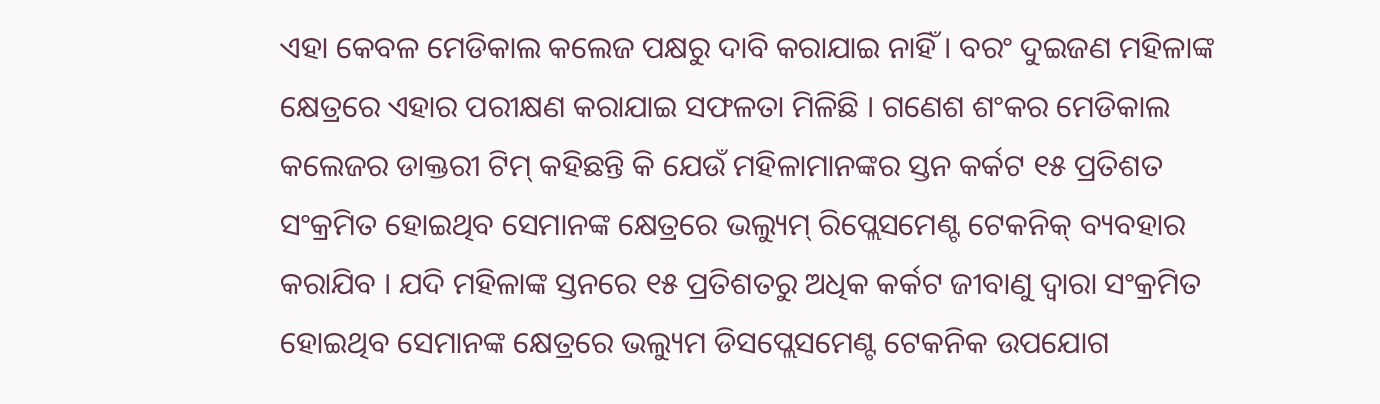ଏହା କେବଳ ମେଡିକାଲ କଲେଜ ପକ୍ଷରୁ ଦାବି କରାଯାଇ ନାହିଁ । ବରଂ ଦୁଇଜଣ ମହିଳାଙ୍କ କ୍ଷେତ୍ରରେ ଏହାର ପରୀକ୍ଷଣ କରାଯାଇ ସଫଳତା ମିଳିଛି । ଗଣେଶ ଶଂକର ମେଡିକାଲ କଲେଜର ଡାକ୍ତରୀ ଟିମ୍ କହିଛନ୍ତି କି ଯେଉଁ ମହିଳାମାନଙ୍କର ସ୍ତନ କର୍କଟ ୧୫ ପ୍ରତିଶତ ସଂକ୍ରମିତ ହୋଇଥିବ ସେମାନଙ୍କ କ୍ଷେତ୍ରରେ ଭଲ୍ୟୁମ୍ ରିପ୍ଲେସମେଣ୍ଟ ଟେକନିକ୍ ବ୍ୟବହାର କରାଯିବ । ଯଦି ମହିଳାଙ୍କ ସ୍ତନରେ ୧୫ ପ୍ରତିଶତରୁ ଅଧିକ କର୍କଟ ଜୀବାଣୁ ଦ୍ୱାରା ସଂକ୍ରମିତ ହୋଇଥିବ ସେମାନଙ୍କ କ୍ଷେତ୍ରରେ ଭଲ୍ୟୁମ ଡିସପ୍ଲେସମେଣ୍ଟ ଟେକନିକ ଉପଯୋଗ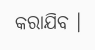କରାଯିବ ।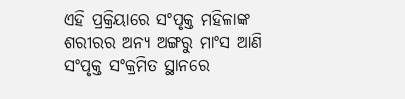ଏହି ପ୍ରକ୍ରିୟାରେ ସଂପୃକ୍ତ ମହିଳାଙ୍କ ଶରୀରର ଅନ୍ୟ ଅଙ୍ଗରୁ ମାଂସ ଆଣି ସଂପୃକ୍ତ ସଂକ୍ରମିତ ସ୍ଥାନରେ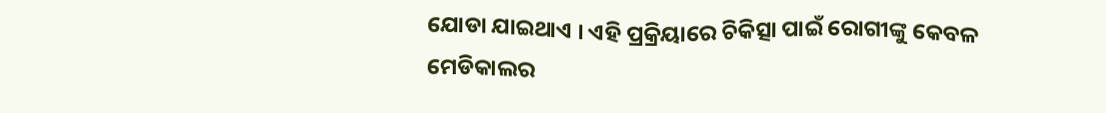ଯୋଡା ଯାଇଥାଏ । ଏହି ପ୍ରକ୍ରିୟାରେ ଚିକିତ୍ସା ପାଇଁ ରୋଗୀଙ୍କୁ କେବଳ ମେଡିକାଲର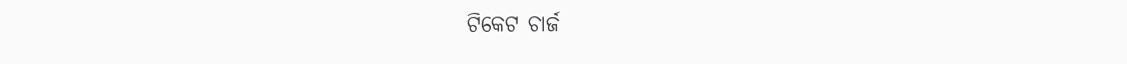ଟିକେଟ ଚାର୍ଜ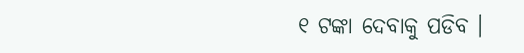୧ ଟଙ୍କା ଦେବାକୁ ପଡିବ ।